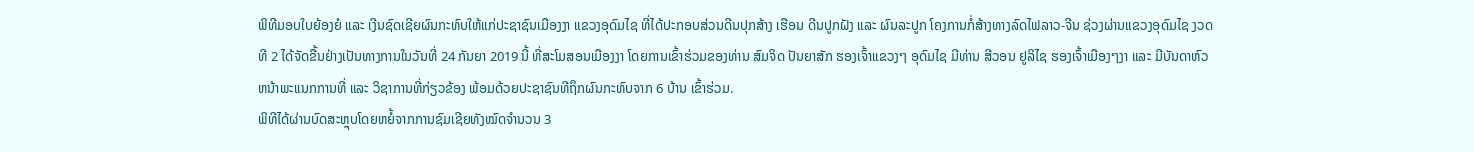ພິທີມອບໃບຍ້ອງຍໍ ແລະ ເງີນຊົດເຊີຍຜົນກະທົບໃຫ້ແກ່ປະຊາຊົນເມືອງງາ ແຂວງອຸດົມໄຊ ທີ່ໄດ້ປະກອບສ່ວນດີນປຸກສ້າງ ເຮືອນ ດີນປູກຝັງ ແລະ ຜົນລະປູກ ໂຄງການກໍ່ສ້າງທາງລົດໄຟລາວ-ຈີນ ຊ່ວງຜ່ານແຂວງອຸດົມໄຊ ງວດທີ 2 ໄດ້ຈັດຂື້ນຢ່າງເປັນທາງການໃນວັນທີ່ 24 ກັນຍາ 2019 ນີ້ ທີ່ສະໂມສອນເມືອງງາ ໂດຍການເຂົ້າຮ່ວມຂອງທ່ານ ສົມຈິດ ປັນຍາສັກ ຮອງເຈົ້າແຂວງໆ ອຸດົມໄຊ ມີທ່ານ ສີວອນ ຢູລິໄຊ ຮອງເຈົ້າເມືອງໆງາ ແລະ ມີບັນດາຫົວຫນ້າພະແນກການທີ່ ແລະ ວິຊາການທີ່ກ່ຽວຂ້ອງ ພ້ອມດ້ວຍປະຊາຊົນທີຖຶກຜົນກະທົບຈາກ 6 ບ້ານ ເຂົ້າຮ່ວມ.
ພິທີໄດ້ຜ່ານບົດສະຫຼຸບໂດຍຫຍໍ້ຈາກການຊົມເຊີຍທັງໝົດຈຳນວນ 3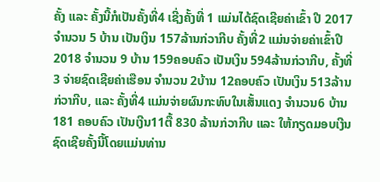ຄັ້ງ ແລະ ຄັ້ງນີ້ກໍເປັນຄັ້ງທີ່4 ເຊີ່ງຄັ້ງທີ່ 1 ແມ່ນໄດ້ຊົດເຊີຍຄ່າເຂົ້າ ປີ 2017 ຈຳນວນ 5 ບ້ານ ເປັນເງິນ 157ລ້ານກ່ວາກີບ ຄັ້ງທີ່2 ແມ່ນຈ່າຍຄ່າເຂົ້າປີ 2018 ຈຳນວນ 9 ບ້ານ 159ຄອບຄົວ ເປັນເງິນ 594ລ້ານກ່ວາກີບ, ຄັ້ງທີ່3 ຈ່າຍຊົດເຊີຍຄ່າເຮືອນ ຈຳນວນ 2ບ້ານ 12ຄອບຄົວ ເປັນເງິນ 513ລ້ານກ່ວາກີບ, ແລະ ຄັ້ງທີ່4 ແມ່ນຈ່າຍຜົນກະທົບໃນເສັ້ນແດງ ຈຳນວນ6 ບ້ານ 181 ຄອບຄົວ ເປັນເງີນ11ຕື້ 830 ລ້ານກ່ວາກີບ ແລະ ໃຫ້ກຽດມອບເງີນຊົດເຊີຍຄັ້ງນີ້ໂດຍແມ່ນທ່ານ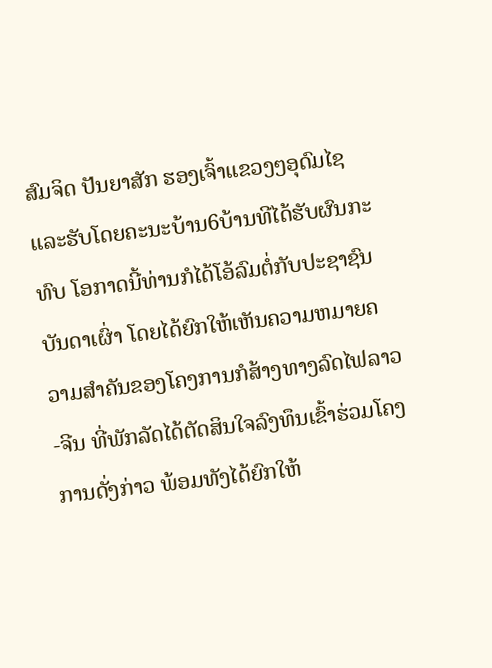ສົມຈິດ ປັນຍາສັກ ຮອງເຈົ້າແຂວງໆອຸດົມໄຊ ແລະຮັບໂດຍຄະນະບ້ານ6ບ້ານທີໄດ້ຮັບຜົນກະທົບ ໂອກາດນີ້ທ່ານກໍໄດ້ໂອ້ລົມຕໍ່ກັບປະຊາຊົນບັນດາເຜົ່າ ໂດຍໄດ້ຍົກໃຫ້ເຫັນຄວາມຫມາຍຄວາມສຳຄັນຂອງໂຄງການກໍສ້າງທາງລົດໄຟລາວ-ຈີນ ທີ່ພັກລັດໄດ້ຕັດສິນໃຈລົງທຶນເຂົ້າຮ່ວມໂຄງການດັ່ງກ່າວ ພ້ອມທັງໄດ້ຍົກໃຫ້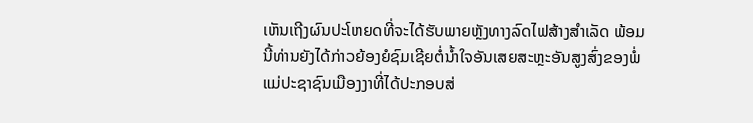ເຫັນເຖີງຜົນປະໂຫຍດທີ່ຈະໄດ້ຮັບພາຍຫຼັງທາງລົດໄຟສ້າງສຳເລັດ ພ້ອມນີ້ທ່ານຍັງໄດ້ກ່າວຍ້ອງຍໍຊົມເຊີຍຕໍ່ນ້ຳໃຈອັນເສຍສະຫຼະອັນສູງສົ່ງຂອງພໍ່ແມ່ປະຊາຊົນເມືອງງາທີ່ໄດ້ປະກອບສ່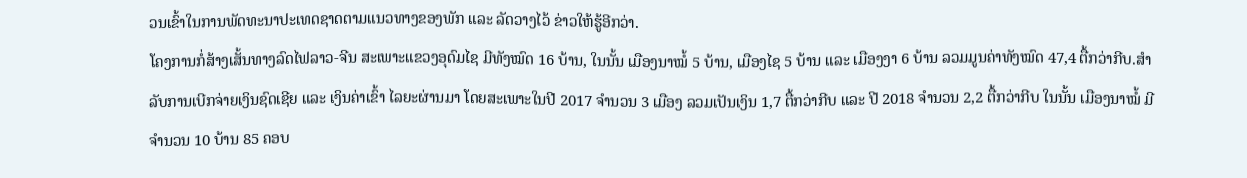ວນເຂົ້າໃນການພັດທະນາປະເທດຊາດຕາມແນວທາງຂອງພັກ ແລະ ລັດວາງໄວ້ ຂ່າວໃຫ້ຮູ້ອີກວ່າ.
ໂຄງການກໍ່ສ້າງເສັ້ນທາງລົດໄຟລາວ-ຈີນ ສະເພາະແຂວງອຸດົມໄຊ ມີທັງໝົດ 16 ບ້ານ, ໃນນັ້ນ ເມືອງນາໝໍ້ 5 ບ້ານ, ເມືອງໄຊ 5 ບ້ານ ແລະ ເມືອງງາ 6 ບ້ານ ລວມມູນຄ່າທັງໝົດ 47,4 ຕື້ກວ່າກີບ.ສຳລັບການເບີກຈ່າຍເງິນຊົດເຊີຍ ແລະ ເງິນຄ່າເຂົ້າ ໄລຍະຜ່ານມາ ໂດຍສະເພາະໃນປີ 2017 ຈຳນວນ 3 ເມືອງ ລວມເປັນເງິນ 1,7 ຕື້ກວ່າກີບ ແລະ ປີ 2018 ຈຳນວນ 2,2 ຕື້ກວ່າກີບ ໃນນັ້ນ ເມືອງນາໝໍ້ ມີຈຳນວນ 10 ບ້ານ 85 ຄອບ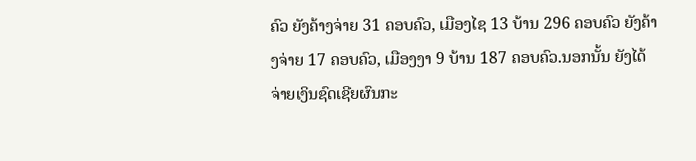ຄົວ ຍັງຄ້າງຈ່າຍ 31 ຄອບຄົວ, ເມືອງໄຊ 13 ບ້ານ 296 ຄອບຄົວ ຍັງຄ້າງຈ່າຍ 17 ຄອບຄົວ, ເມືອງງາ 9 ບ້ານ 187 ຄອບຄົວ.ນອກນັ້ນ ຍັງໄດ້ຈ່າຍເງິນຊົດເຊີຍຜົນກະ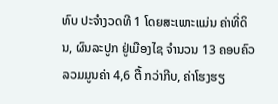ທົບ ປະຈຳງວດທີ 1 ໂດຍສະເພາະແມ່ນ ຄ່າທີ່ດິນ, ຜົນລະປູກ ຢູ່ເມືອງໄຊ ຈຳນວນ 13 ຄອບຄົວ ລວມມູນຄ່າ 4,6 ຕື້ ກວ່າກີບ, ຄ່າໂຮງຮຽ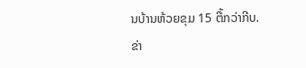ນບ້ານຫ້ວຍຂຸມ 15 ຕື້ກວ່າກີບ.
ຂ່າ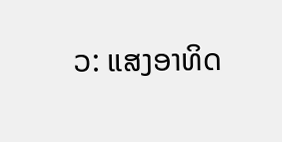ວ: ແສງອາທິດ